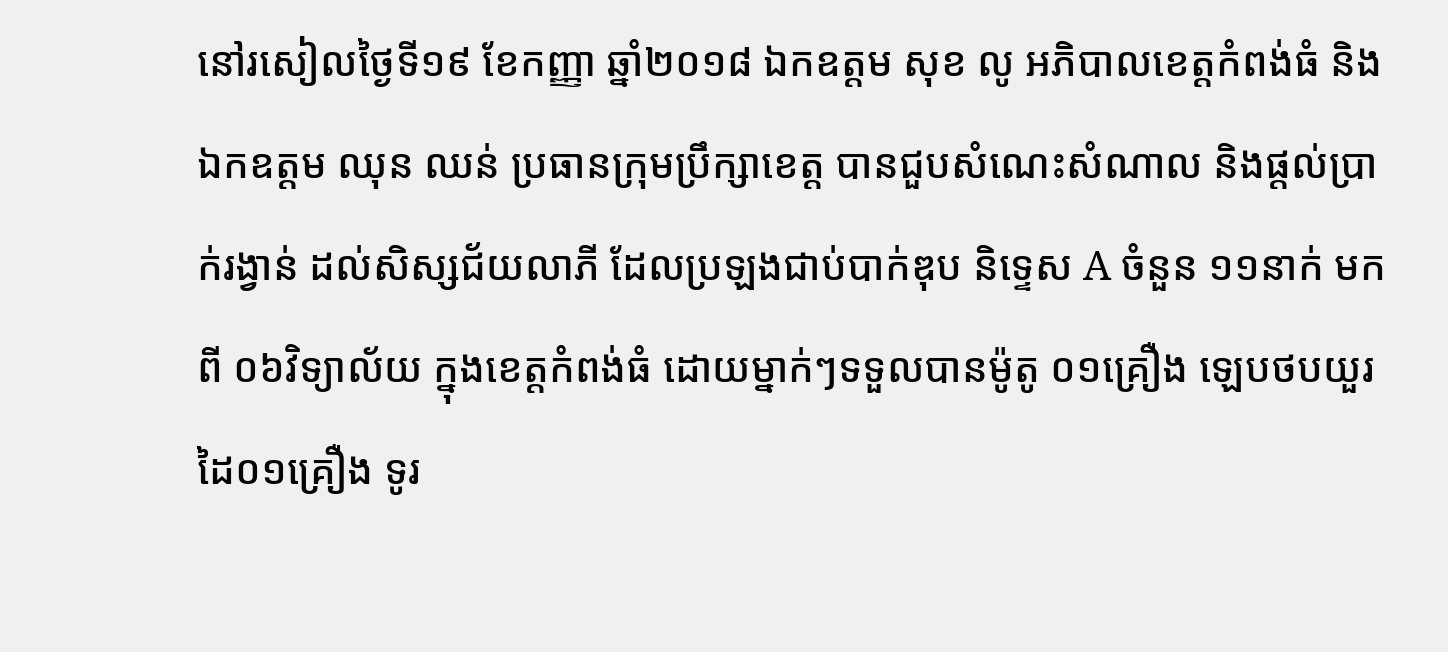នៅរសៀលថ្ងៃទី១៩ ខែកញ្ញា ឆ្នាំ២០១៨ ឯកឧត្តម សុខ លូ អភិបាលខេត្តកំពង់ធំ និងឯកឧត្តម ឈុន ឈន់ ប្រធានក្រុមប្រឹក្សាខេត្ត បានជួបសំណេះសំណាល និងផ្តល់ប្រាក់រង្វាន់ ដល់សិស្សជ័យលាភី ដែលប្រឡងជាប់បាក់ឌុប និទ្ទេស A ចំនួន ១១នាក់ មកពី ០៦វិទ្យាល័យ ក្នុងខេត្តកំពង់ធំ ដោយម្នាក់ៗទទួលបានម៉ូតូ ០១គ្រឿង ឡេបថបយួរដៃ០១គ្រឿង ទូរ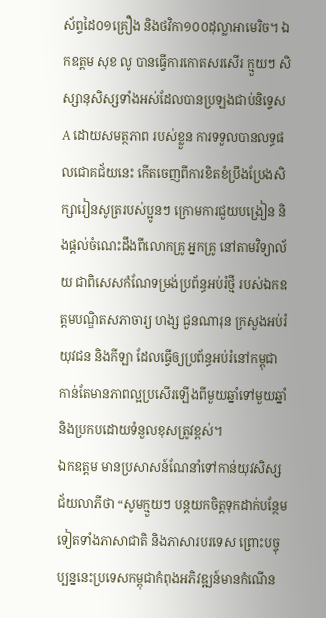ស័ព្ទដៃ០១គ្រឿង និងថវិកា១០០ដុល្លាអាមេរិច។ ឯកឧត្តម សុខ លូ បានធ្វើការកោតសរសើរ ក្មួយៗ សិស្សានុសិស្សទាំងអស់ដែលបានប្រឡងជាប់និទ្ទេស A ដោយសមត្ថភាព របស់ខ្លួន ការទទួលបានលទ្ធផលជោគជ័យនេះ កើតចេញពីការខិតខំប្រឹងប្រែងសិក្សារៀនសូត្ររបស់ប្អូនៗ ក្រោមការជួយបង្រៀន និងផ្តល់ចំណេះដឹងពីលោកគ្រូ អ្នកគ្រូ នៅតាមវិទ្យាល័យ ជាពិសេសកំណែទម្រង់ប្រព័ន្ធអប់រំថ្មី របស់ឯកឧត្តមបណ្ឌិតសភាចារ្យ ហង្ស ជួនណារុន ក្រសួងអប់រំ យុវជន និងកីឡា ដែលធ្វើឲ្យប្រព័ន្ធអប់រំនៅកម្ពុជាកាន់តែមានភាពល្អប្រសើរឡើងពីមួយឆ្នាំទៅមួយឆ្នាំ និងប្រកបដោយទំនួលខុសត្រូវខ្ពស់។
ឯកឧត្តម មានប្រសាសន៍ណែនាំទៅកាន់យុវសិស្សជ័យលាភីថា “សូមក្មួយៗ បន្តយកចិត្តទុកដាក់បន្ថែមទៀតទាំងភាសាជាតិ និងភាសារបរទេស ព្រោះបច្ចុប្បន្ននេះប្រទេសកម្ពុជាកំពុងអភិវឌ្ឍន៍មានកំណើន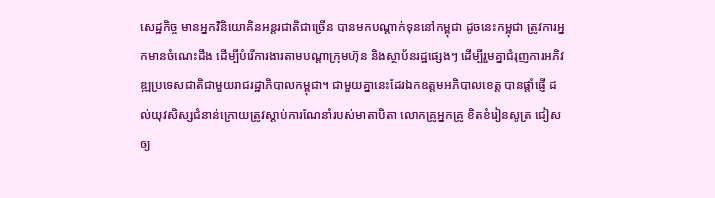សេដ្ឋកិច្ច មានអ្នកវិនិយោគិនអន្តរជាតិជាច្រើន បានមកបណ្ដាក់ទុននៅកម្ពុជា ដូចនេះកម្ពុជា ត្រូវការអ្នកមានចំណេះដឹង ដើម្បីបំរើការងារតាមបណ្ដាក្រុមហ៊ុន និងស្ថាប័នរដ្ឋផ្សេងៗ ដើម្បីរួមគ្នាជំរុញការអភិវឌ្ឍប្រទេសជាតិជាមួយរាជរដ្ឋាភិបាលកម្ពុជា។ ជាមួយគ្នានេះដែរឯកឧត្តមអភិបាលខេត្ត បានផ្តាំផ្ញើ ដល់យុវសិស្សជំនាន់ក្រោយត្រូវស្ដាប់ការណែនាំរបស់មាតាបិតា លោកគ្រូអ្នកគ្រូ ខិតខំរៀនសូត្រ ជៀសឲ្យ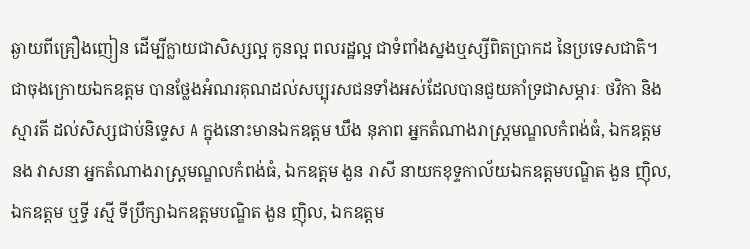ឆ្ងាយពីគ្រឿងញៀន ដើម្បីក្លាយជាសិស្សល្អ កូនល្អ ពលរដ្ឋល្អ ជាទំពាំងស្នងឬស្សីពិតប្រាកដ នៃប្រទេសជាតិ។
ជាចុងក្រោយឯកឧត្តម បានថ្លែងអំណរគុណដល់សប្បុរសជនទាំងអស់ដែលបានជួយគាំទ្រជាសម្ភារៈ ថវិកា និងស្មារតី ដល់សិស្សជាប់និទ្ទេស A ក្នុងនោះមានឯកឧត្តម ឃឹង នុភាព អ្នកតំណាងរាស្ត្រមណ្ឌលកំពង់ធំ, ឯកឧត្តម នង វាសនា អ្នកតំណាងរាស្ត្រមណ្ឌលកំពង់ធំ, ឯកឧត្តម ងួន រាសី នាយកខុទ្ទកាល័យឯកឧត្តមបណ្ឌិត ងួន ញ៉ិល, ឯកឧត្តម ឬទ្ធី រស្មី ទីប្រឹក្សាឯកឧត្តមបណ្ឌិត ងួន ញ៉ិល, ឯកឧត្តម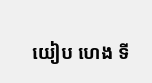យៀប ហេង ទី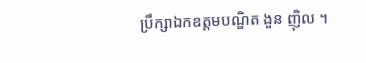ប្រឹក្សាឯកឧត្តមបណ្ឌិត ងួន ញ៉ិល ។